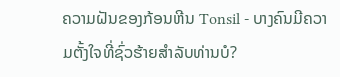ຄວາມຝັນຂອງກ້ອນຫີນ Tonsil - ບາງຄົນມີຄວາມຕັ້ງໃຈທີ່ຊົ່ວຮ້າຍສໍາລັບທ່ານບໍ?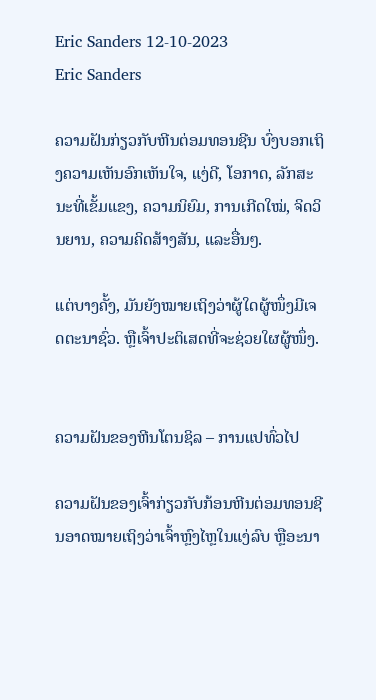Eric Sanders 12-10-2023
Eric Sanders

ຄວາມຝັນກ່ຽວກັບຫີນຕ່ອມທອນຊີນ ບົ່ງບອກເຖິງຄວາມເຫັນອົກເຫັນໃຈ, ແງ່ດີ, ໂອກາດ, ລັກສະນະທີ່ເຂັ້ມແຂງ, ຄວາມນິຍົມ, ການເກີດໃໝ່, ຈິດວິນຍານ, ຄວາມຄິດສ້າງສັນ, ແລະອື່ນໆ.

ແຕ່ບາງຄັ້ງ, ມັນຍັງໝາຍເຖິງວ່າຜູ້ໃດຜູ້ໜຶ່ງມີເຈດຕະນາຊົ່ວ. ຫຼືເຈົ້າປະຕິເສດທີ່ຈະຊ່ວຍໃຜຜູ້ໜຶ່ງ.


ຄວາມຝັນຂອງຫີນໂຕນຊິລ – ການແປທົ່ວໄປ

ຄວາມຝັນຂອງເຈົ້າກ່ຽວກັບກ້ອນຫີນຕ່ອມທອນຊີນອາດໝາຍເຖິງວ່າເຈົ້າຫຼົງໄຫຼໃນແງ່ລົບ ຫຼືອະນາ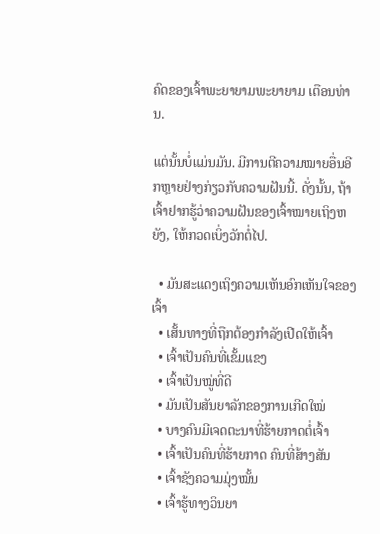ຄົດຂອງເຈົ້າພະຍາຍາມພະຍາຍາມ ເຕືອນທ່ານ.

ແຕ່ນັ້ນບໍ່ແມ່ນມັນ. ມີການຕີຄວາມໝາຍອື່ນອີກຫຼາຍຢ່າງກ່ຽວກັບຄວາມຝັນນີ້. ດັ່ງນັ້ນ, ຖ້າເຈົ້າຢາກຮູ້ວ່າຄວາມຝັນຂອງເຈົ້າໝາຍເຖິງຫຍັງ, ໃຫ້ກວດເບິ່ງວັກຕໍ່ໄປ.

  • ມັນສະແດງເຖິງຄວາມເຫັນອົກເຫັນໃຈຂອງເຈົ້າ
  • ເສັ້ນທາງທີ່ຖືກຕ້ອງກຳລັງເປີດໃຫ້ເຈົ້າ
  • ເຈົ້າເປັນຄົນທີ່ເຂັ້ມແຂງ
  • ເຈົ້າເປັນໝູ່ທີ່ດີ
  • ມັນເປັນສັນຍາລັກຂອງການເກີດໃໝ່
  • ບາງຄົນມີເຈດຕະນາທີ່ຮ້າຍກາດຕໍ່ເຈົ້າ
  • ເຈົ້າເປັນຄົນທີ່ຮ້າຍກາດ ຄົນທີ່ສ້າງສັນ
  • ເຈົ້າຊັງຄວາມມຸ່ງໝັ້ນ
  • ເຈົ້າຮູ້ທາງວິນຍາ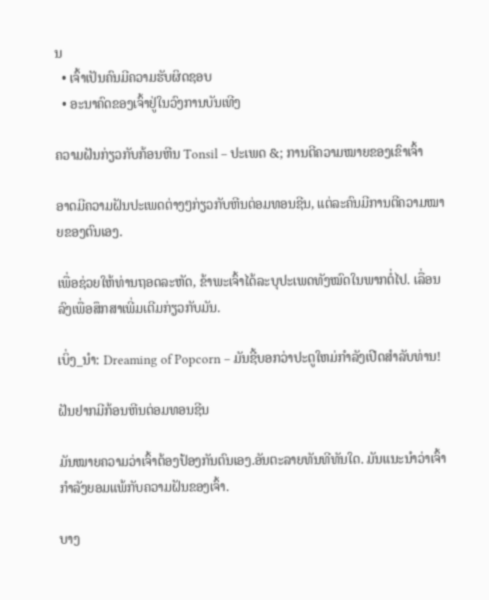ນ
  • ເຈົ້າເປັນຄົນມີຄວາມຮັບຜິດຊອບ
  • ອະນາຄົດຂອງເຈົ້າຢູ່ໃນວົງການບັນເທີງ

ຄວາມຝັນກ່ຽວກັບກ້ອນຫີນ Tonsil – ປະເພດ &; ການຕີຄວາມໝາຍຂອງເຂົາເຈົ້າ

ອາດມີຄວາມຝັນປະເພດຕ່າງໆກ່ຽວກັບຫີນຕ່ອມທອນຊີນ, ແຕ່ລະຄົນມີການຕີຄວາມໝາຍຂອງຕົນເອງ.

ເພື່ອຊ່ວຍໃຫ້ທ່ານຖອດລະຫັດ, ຂ້າພະເຈົ້າໄດ້ລະບຸປະເພດທັງໝົດໃນພາກຕໍ່ໄປ. ເລື່ອນລົງເພື່ອສຶກສາເພີ່ມເຕີມກ່ຽວກັບມັນ.

ເບິ່ງ_ນຳ: Dreaming of Popcorn – ມັນຊີ້ບອກວ່າປະຕູໃຫມ່ກໍາລັງເປີດສໍາລັບທ່ານ!

ຝັນຢາກມີກ້ອນຫີນຕ່ອມທອນຊີນ

ມັນໝາຍຄວາມວ່າເຈົ້າຕ້ອງປ້ອງກັນຕົນເອງ.ອັນຕະລາຍທັນທີທັນໃດ. ມັນແນະນຳວ່າເຈົ້າກຳລັງຍອມແພ້ກັບຄວາມຝັນຂອງເຈົ້າ.

ບາງ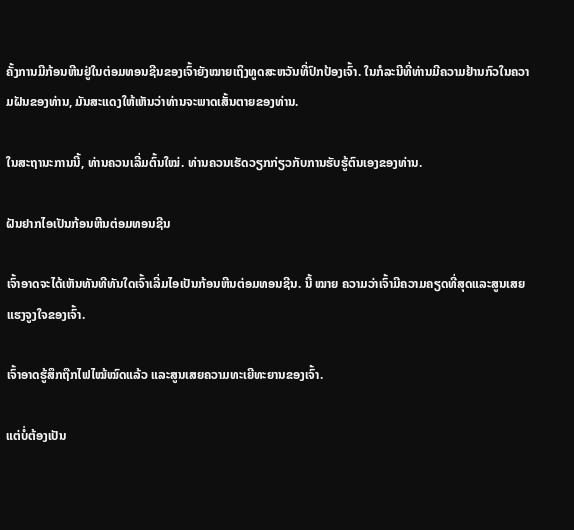ຄັ້ງການມີກ້ອນຫີນຢູ່ໃນຕ່ອມທອນຊີນຂອງເຈົ້າຍັງໝາຍເຖິງທູດສະຫວັນທີ່ປົກປ້ອງເຈົ້າ. ໃນກໍລະນີທີ່ທ່ານມີຄວາມຢ້ານກົວໃນຄວາມຝັນຂອງທ່ານ, ມັນສະແດງໃຫ້ເຫັນວ່າທ່ານຈະພາດເສັ້ນຕາຍຂອງທ່ານ.

ໃນສະຖານະການນີ້, ທ່ານຄວນເລີ່ມຕົ້ນໃໝ່. ທ່ານຄວນເຮັດວຽກກ່ຽວກັບການຮັບຮູ້ຕົນເອງຂອງທ່ານ.

ຝັນຢາກໄອເປັນກ້ອນຫີນຕ່ອມທອນຊີນ

ເຈົ້າອາດຈະໄດ້ເຫັນທັນທີທັນໃດເຈົ້າເລີ່ມໄອເປັນກ້ອນຫີນຕ່ອມທອນຊີນ. ນີ້ ໝາຍ ຄວາມວ່າເຈົ້າມີຄວາມຄຽດທີ່ສຸດແລະສູນເສຍແຮງຈູງໃຈຂອງເຈົ້າ.

ເຈົ້າອາດຮູ້ສຶກຖືກໄຟໄໝ້ໝົດແລ້ວ ແລະສູນເສຍຄວາມທະເຍີທະຍານຂອງເຈົ້າ.

ແຕ່ບໍ່ຕ້ອງເປັນ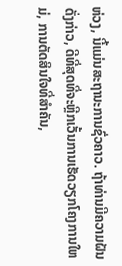ຫ່ວງ, ນີ້ແມ່ນສະຖານະການຊົ່ວຄາວ. ຖ້າທ່ານມີຄວາມຝັນດັ່ງກ່າວ, ດີທີ່ສຸດທີ່ຈະຫຼີກເວັ້ນການເຮັດວຽກໂຄງການໃຫມ່, ການຕັດສິນໃຈທີ່ສໍາຄັນ,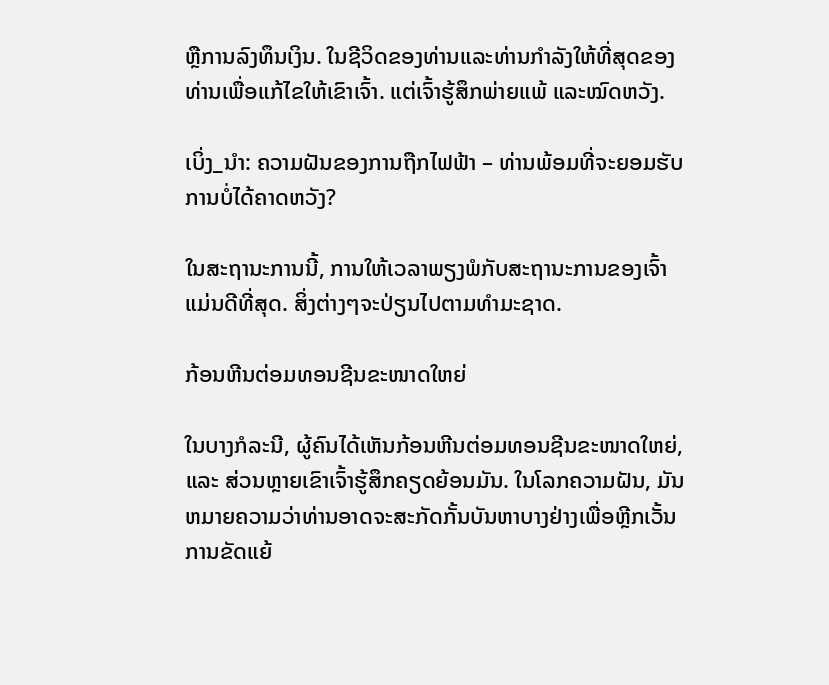ຫຼືການລົງທຶນເງິນ. ໃນຊີວິດຂອງທ່ານແລະທ່ານກໍາລັງໃຫ້ທີ່ສຸດຂອງທ່ານເພື່ອແກ້ໄຂໃຫ້ເຂົາເຈົ້າ. ແຕ່ເຈົ້າຮູ້ສຶກພ່າຍແພ້ ແລະໝົດຫວັງ.

ເບິ່ງ_ນຳ: ຄວາມຝັນຂອງການຖືກໄຟຟ້າ – ທ່ານພ້ອມທີ່ຈະຍອມຮັບການບໍ່ໄດ້ຄາດຫວັງ?

ໃນສະຖານະການນີ້, ການໃຫ້ເວລາພຽງພໍກັບສະຖານະການຂອງເຈົ້າແມ່ນດີທີ່ສຸດ. ສິ່ງຕ່າງໆຈະປ່ຽນໄປຕາມທຳມະຊາດ.

ກ້ອນຫີນຕ່ອມທອນຊີນຂະໜາດໃຫຍ່

ໃນບາງກໍລະນີ, ຜູ້ຄົນໄດ້ເຫັນກ້ອນຫີນຕ່ອມທອນຊີນຂະໜາດໃຫຍ່, ແລະ ສ່ວນຫຼາຍເຂົາເຈົ້າຮູ້ສຶກຄຽດຍ້ອນມັນ. ໃນໂລກຄວາມຝັນ, ມັນຫມາຍຄວາມວ່າທ່ານອາດຈະສະກັດກັ້ນບັນຫາບາງຢ່າງເພື່ອຫຼີກເວັ້ນການຂັດແຍ້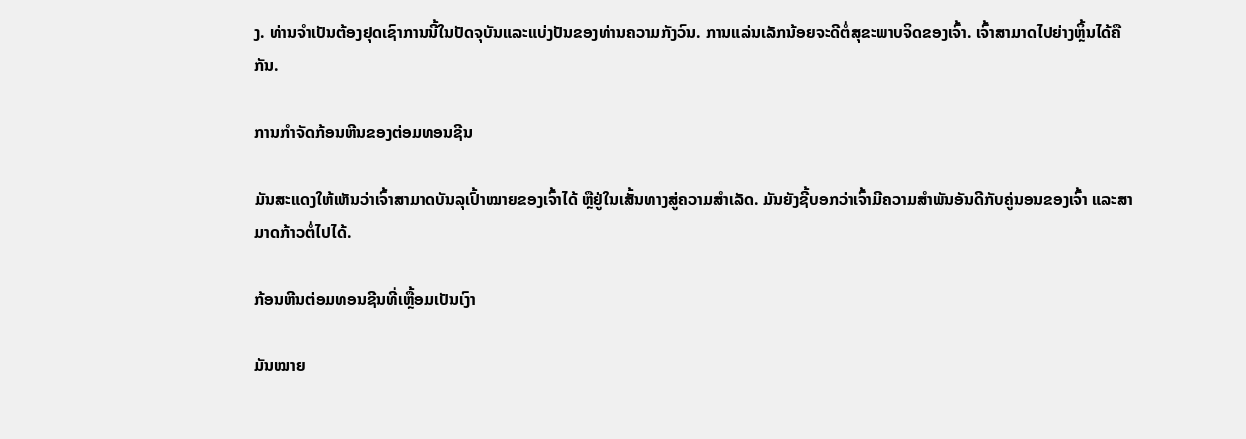ງ. ທ່ານຈໍາເປັນຕ້ອງຢຸດເຊົາການນີ້ໃນປັດຈຸບັນແລະແບ່ງປັນຂອງທ່ານຄວາມກັງວົນ. ການແລ່ນເລັກນ້ອຍຈະດີຕໍ່ສຸຂະພາບຈິດຂອງເຈົ້າ. ເຈົ້າສາມາດໄປຍ່າງຫຼິ້ນໄດ້ຄືກັນ.

ການກຳຈັດກ້ອນຫີນຂອງຕ່ອມທອນຊີນ

ມັນສະແດງໃຫ້ເຫັນວ່າເຈົ້າສາມາດບັນລຸເປົ້າໝາຍຂອງເຈົ້າໄດ້ ຫຼືຢູ່ໃນເສັ້ນທາງສູ່ຄວາມສຳເລັດ. ມັນຍັງຊີ້ບອກວ່າເຈົ້າມີຄວາມສຳພັນອັນດີກັບຄູ່ນອນຂອງເຈົ້າ ແລະສາມາດກ້າວຕໍ່ໄປໄດ້.

ກ້ອນຫີນຕ່ອມທອນຊີນທີ່ເຫຼື້ອມເປັນເງົາ

ມັນໝາຍ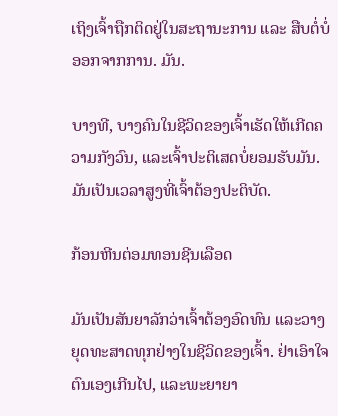ເຖິງເຈົ້າຖືກຕິດຢູ່ໃນສະຖານະການ ແລະ ສືບຕໍ່ບໍ່ອອກຈາກການ. ມັນ.

ບາງທີ, ບາງຄົນໃນຊີວິດຂອງເຈົ້າເຮັດໃຫ້ເກີດຄວາມກັງວົນ, ແລະເຈົ້າປະຕິເສດບໍ່ຍອມຮັບມັນ. ມັນເປັນເວລາສູງທີ່ເຈົ້າຕ້ອງປະຕິບັດ.

ກ້ອນຫີນຕ່ອມທອນຊີນເລືອດ

ມັນເປັນສັນຍາລັກວ່າເຈົ້າຕ້ອງອົດທົນ ແລະວາງຍຸດທະສາດທຸກຢ່າງໃນຊີວິດຂອງເຈົ້າ. ຢ່າເອົາໃຈຕົນເອງເກີນໄປ, ແລະພະຍາຍາ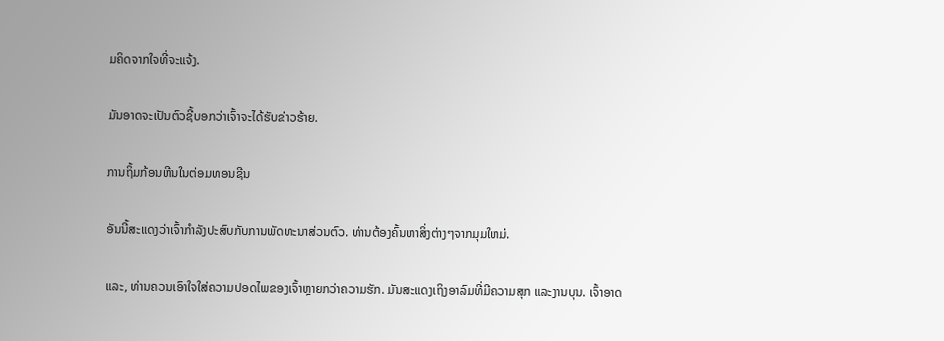ມຄິດຈາກໃຈທີ່ຈະແຈ້ງ.

ມັນອາດຈະເປັນຕົວຊີ້ບອກວ່າເຈົ້າຈະໄດ້ຮັບຂ່າວຮ້າຍ.

ການຖິ້ມກ້ອນຫີນໃນຕ່ອມທອນຊີນ

ອັນນີ້ສະແດງວ່າເຈົ້າກຳລັງປະສົບກັບການພັດທະນາສ່ວນຕົວ. ທ່ານຕ້ອງຄົ້ນຫາສິ່ງຕ່າງໆຈາກມຸມໃຫມ່.

ແລະ, ທ່ານຄວນເອົາໃຈໃສ່ຄວາມປອດໄພຂອງເຈົ້າຫຼາຍກວ່າຄວາມຮັກ. ມັນສະແດງເຖິງອາລົມທີ່ມີຄວາມສຸກ ແລະງານບຸນ. ເຈົ້າອາດ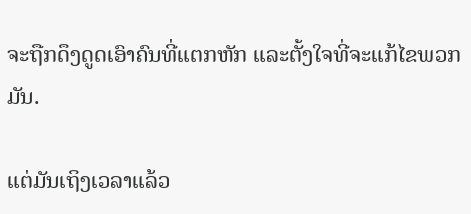ຈະຖືກດຶງດູດເອົາຄົນທີ່ແຕກຫັກ ແລະຕັ້ງໃຈທີ່ຈະແກ້ໄຂພວກມັນ.

ແຕ່ມັນເຖິງເວລາແລ້ວ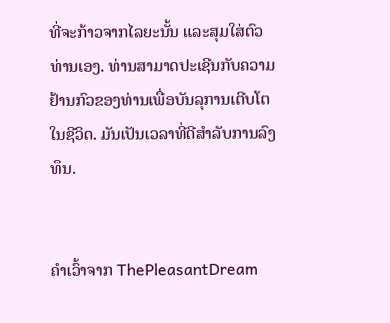ທີ່ຈະກ້າວຈາກໄລຍະນັ້ນ ແລະສຸມໃສ່ຕົວທ່ານເອງ. ທ່ານສາມາດປະເຊີນກັບຄວາມຢ້ານກົວຂອງທ່ານເພື່ອບັນລຸການເຕີບໂຕໃນຊີວິດ. ມັນເປັນເວລາທີ່ດີສຳລັບການລົງທຶນ.


ຄຳເວົ້າຈາກ ThePleasantDream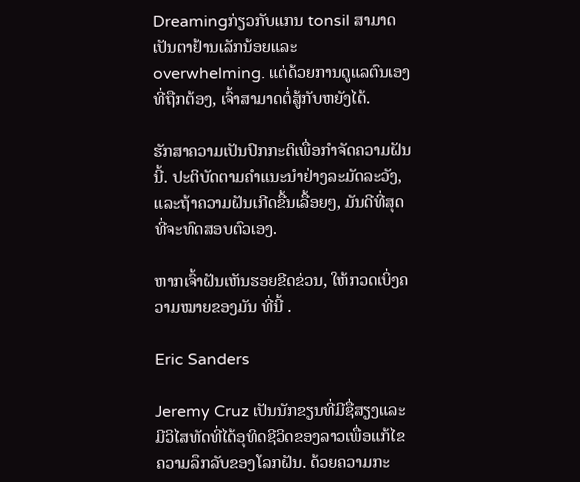Dreamingກ່ຽວກັບແກນ tonsil ສາມາດເປັນຕາຢ້ານເລັກນ້ອຍແລະ overwhelming. ແຕ່ດ້ວຍການດູແລຕົນເອງທີ່ຖືກຕ້ອງ, ເຈົ້າສາມາດຕໍ່ສູ້ກັບຫຍັງໄດ້.

ຮັກສາຄວາມເປັນປົກກະຕິເພື່ອກໍາຈັດຄວາມຝັນນີ້. ປະຕິບັດຕາມຄໍາແນະນໍາຢ່າງລະມັດລະວັງ, ແລະຖ້າຄວາມຝັນເກີດຂື້ນເລື້ອຍໆ, ມັນດີທີ່ສຸດທີ່ຈະທົດສອບຕົວເອງ.

ຫາກເຈົ້າຝັນເຫັນຮອຍຂີດຂ່ວນ, ໃຫ້ກວດເບິ່ງຄວາມໝາຍຂອງມັນ ທີ່ນີ້ .

Eric Sanders

Jeremy Cruz ເປັນນັກຂຽນທີ່ມີຊື່ສຽງແລະມີວິໄສທັດທີ່ໄດ້ອຸທິດຊີວິດຂອງລາວເພື່ອແກ້ໄຂຄວາມລຶກລັບຂອງໂລກຝັນ. ດ້ວຍຄວາມກະ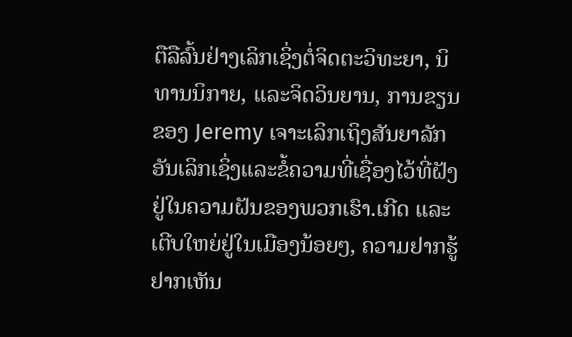ຕືລືລົ້ນຢ່າງເລິກເຊິ່ງຕໍ່ຈິດຕະວິທະຍາ, ນິທານນິກາຍ, ແລະຈິດວິນຍານ, ການຂຽນຂອງ Jeremy ເຈາະເລິກເຖິງສັນຍາລັກອັນເລິກເຊິ່ງແລະຂໍ້ຄວາມທີ່ເຊື່ອງໄວ້ທີ່ຝັງຢູ່ໃນຄວາມຝັນຂອງພວກເຮົາ.ເກີດ ແລະ ເຕີບໃຫຍ່ຢູ່ໃນເມືອງນ້ອຍໆ, ຄວາມຢາກຮູ້ຢາກເຫັນ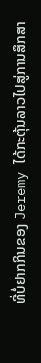ທີ່ບໍ່ຢາກກິນຂອງ Jeremy ໄດ້ກະຕຸ້ນລາວໄປສູ່ການສຶກສາ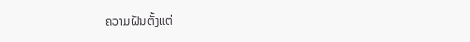ຄວາມຝັນຕັ້ງແຕ່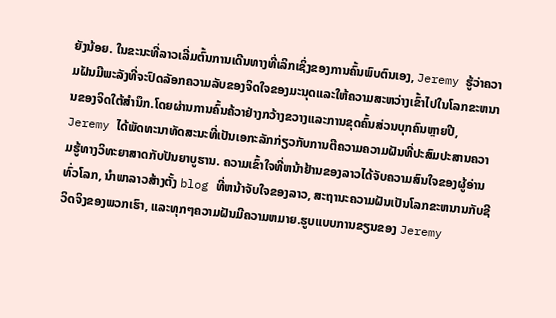ຍັງນ້ອຍ. ໃນຂະນະທີ່ລາວເລີ່ມຕົ້ນການເດີນທາງທີ່ເລິກເຊິ່ງຂອງການຄົ້ນພົບຕົນເອງ, Jeremy ຮູ້ວ່າຄວາມຝັນມີພະລັງທີ່ຈະປົດລັອກຄວາມລັບຂອງຈິດໃຈຂອງມະນຸດແລະໃຫ້ຄວາມສະຫວ່າງເຂົ້າໄປໃນໂລກຂະຫນານຂອງຈິດໃຕ້ສໍານຶກ.ໂດຍຜ່ານການຄົ້ນຄ້ວາຢ່າງກວ້າງຂວາງແລະການຂຸດຄົ້ນສ່ວນບຸກຄົນຫຼາຍປີ, Jeremy ໄດ້ພັດທະນາທັດສະນະທີ່ເປັນເອກະລັກກ່ຽວກັບການຕີຄວາມຄວາມຝັນທີ່ປະສົມປະສານຄວາມຮູ້ທາງວິທະຍາສາດກັບປັນຍາບູຮານ. ຄວາມເຂົ້າໃຈທີ່ຫນ້າຢ້ານຂອງລາວໄດ້ຈັບຄວາມສົນໃຈຂອງຜູ້ອ່ານທົ່ວໂລກ, ນໍາພາລາວສ້າງຕັ້ງ blog ທີ່ຫນ້າຈັບໃຈຂອງລາວ, ສະຖານະຄວາມຝັນເປັນໂລກຂະຫນານກັບຊີວິດຈິງຂອງພວກເຮົາ, ແລະທຸກໆຄວາມຝັນມີຄວາມຫມາຍ.ຮູບແບບການຂຽນຂອງ Jeremy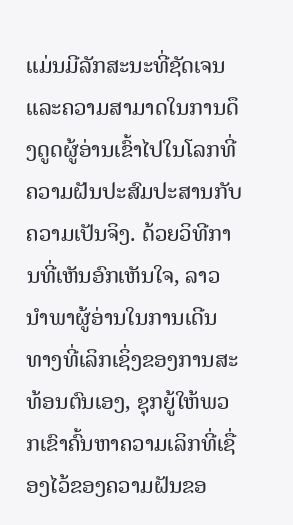ແມ່ນມີລັກສະນະທີ່ຊັດເຈນແລະຄວາມສາມາດໃນການດຶງດູດຜູ້ອ່ານເຂົ້າໄປໃນໂລກທີ່ຄວາມຝັນປະສົມປະສານກັບຄວາມເປັນຈິງ. ດ້ວຍວິທີການທີ່ເຫັນອົກເຫັນໃຈ, ລາວນໍາພາຜູ້ອ່ານໃນການເດີນທາງທີ່ເລິກເຊິ່ງຂອງການສະທ້ອນຕົນເອງ, ຊຸກຍູ້ໃຫ້ພວກເຂົາຄົ້ນຫາຄວາມເລິກທີ່ເຊື່ອງໄວ້ຂອງຄວາມຝັນຂອ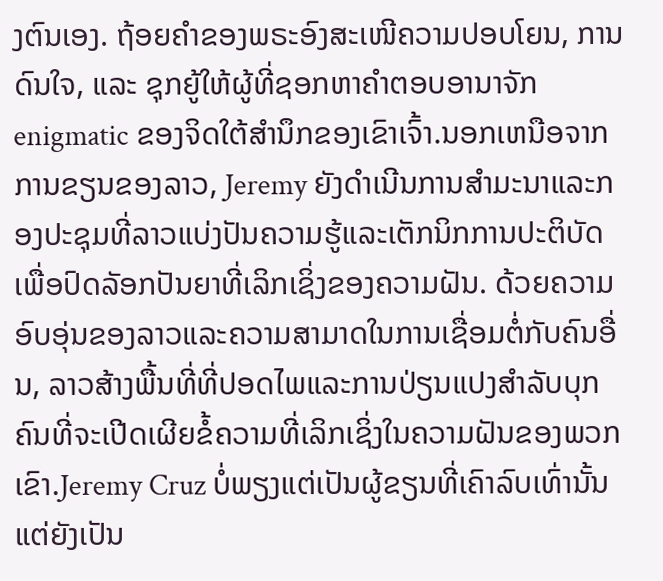ງຕົນເອງ. ຖ້ອຍຄຳຂອງພຣະອົງສະເໜີຄວາມປອບໂຍນ, ການດົນໃຈ, ແລະ ຊຸກຍູ້ໃຫ້ຜູ້ທີ່ຊອກຫາຄຳຕອບອານາຈັກ enigmatic ຂອງຈິດໃຕ້ສໍານຶກຂອງເຂົາເຈົ້າ.ນອກເຫນືອຈາກການຂຽນຂອງລາວ, Jeremy ຍັງດໍາເນີນການສໍາມະນາແລະກອງປະຊຸມທີ່ລາວແບ່ງປັນຄວາມຮູ້ແລະເຕັກນິກການປະຕິບັດເພື່ອປົດລັອກປັນຍາທີ່ເລິກເຊິ່ງຂອງຄວາມຝັນ. ດ້ວຍຄວາມອົບອຸ່ນຂອງລາວແລະຄວາມສາມາດໃນການເຊື່ອມຕໍ່ກັບຄົນອື່ນ, ລາວສ້າງພື້ນທີ່ທີ່ປອດໄພແລະການປ່ຽນແປງສໍາລັບບຸກຄົນທີ່ຈະເປີດເຜີຍຂໍ້ຄວາມທີ່ເລິກເຊິ່ງໃນຄວາມຝັນຂອງພວກເຂົາ.Jeremy Cruz ບໍ່ພຽງແຕ່ເປັນຜູ້ຂຽນທີ່ເຄົາລົບເທົ່ານັ້ນແຕ່ຍັງເປັນ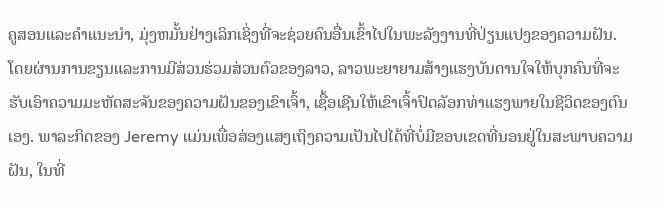ຄູສອນແລະຄໍາແນະນໍາ, ມຸ່ງຫມັ້ນຢ່າງເລິກເຊິ່ງທີ່ຈະຊ່ວຍຄົນອື່ນເຂົ້າໄປໃນພະລັງງານທີ່ປ່ຽນແປງຂອງຄວາມຝັນ. ໂດຍຜ່ານການຂຽນແລະການມີສ່ວນຮ່ວມສ່ວນຕົວຂອງລາວ, ລາວພະຍາຍາມສ້າງແຮງບັນດານໃຈໃຫ້ບຸກຄົນທີ່ຈະຮັບເອົາຄວາມມະຫັດສະຈັນຂອງຄວາມຝັນຂອງເຂົາເຈົ້າ, ເຊື້ອເຊີນໃຫ້ເຂົາເຈົ້າປົດລັອກທ່າແຮງພາຍໃນຊີວິດຂອງຕົນເອງ. ພາລະກິດຂອງ Jeremy ແມ່ນເພື່ອສ່ອງແສງເຖິງຄວາມເປັນໄປໄດ້ທີ່ບໍ່ມີຂອບເຂດທີ່ນອນຢູ່ໃນສະພາບຄວາມຝັນ, ໃນທີ່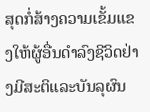ສຸດກໍ່ສ້າງຄວາມເຂັ້ມແຂງໃຫ້ຜູ້ອື່ນດໍາລົງຊີວິດຢ່າງມີສະຕິແລະບັນລຸຜົນ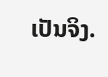ເປັນຈິງ.